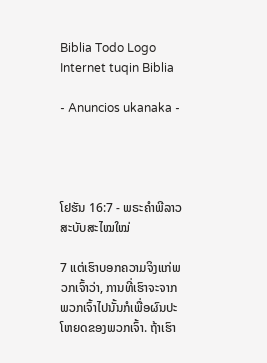Biblia Todo Logo
Internet tuqin Biblia

- Anuncios ukanaka -




ໂຢຮັນ 16:7 - ພຣະຄຳພີລາວສະບັບສະໄໝໃໝ່

7 ແຕ່ເຮົາບອກຄວາມຈິງແກ່ພວກເຈົ້າວ່າ, ການທີ່ເຮົາຈະຈາກພວກເຈົ້າໄປນັ້ນກໍເພື່ອຜົນປະໂຫຍດຂອງພວກເຈົ້າ. ຖ້າເຮົາ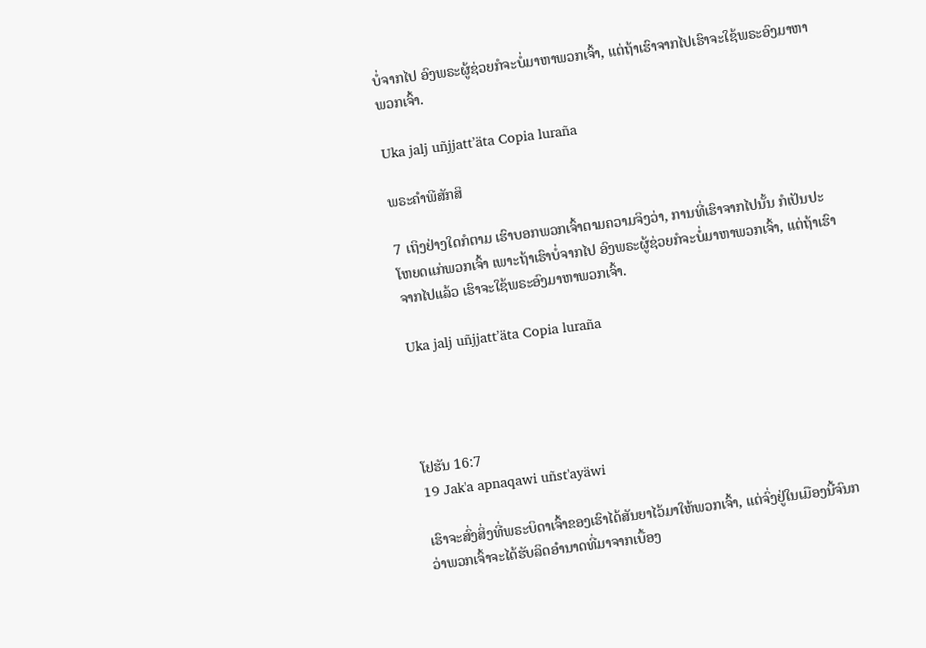ບໍ່ຈາກໄປ ອົງພຣະຜູ້ຊ່ວຍກໍຈະບໍ່ມາຫາພວກເຈົ້າ, ແຕ່ຖ້າເຮົາຈາກໄປເຮົາຈະໃຊ້ພຣະອົງມາຫາພວກເຈົ້າ.

Uka jalj uñjjattʼäta Copia luraña

ພຣະຄຳພີສັກສິ

7 ເຖິງຢ່າງໃດກໍຕາມ ເຮົາບອກພວກເຈົ້າຕາມຄວາມຈິງວ່າ, ການທີ່ເຮົາຈາກໄປນັ້ນ ກໍເປັນປະໂຫຍດແກ່ພວກເຈົ້າ ເພາະຖ້າເຮົາບໍ່ຈາກໄປ ອົງພຣະຜູ້ຊ່ວຍກໍຈະບໍ່ມາຫາພວກເຈົ້າ, ແຕ່ຖ້າເຮົາຈາກໄປແລ້ວ ເຮົາຈະໃຊ້ພຣະອົງມາຫາພວກເຈົ້າ.

Uka jalj uñjjattʼäta Copia luraña




ໂຢຮັນ 16:7
19 Jak'a apnaqawi uñst'ayäwi

ເຮົາຈະສົ່ງສິ່ງທີ່ພຣະບິດາເຈົ້າຂອງເຮົາໄດ້ສັນຍາໄວ້ມາໃຫ້ພວກເຈົ້າ, ແຕ່ຈົ່ງຢູ່ໃນເມືອງນີ້ຈົນກວ່າພວກເຈົ້າຈະໄດ້ຮັບລິດອຳນາດທີ່ມາຈາກເບື້ອງ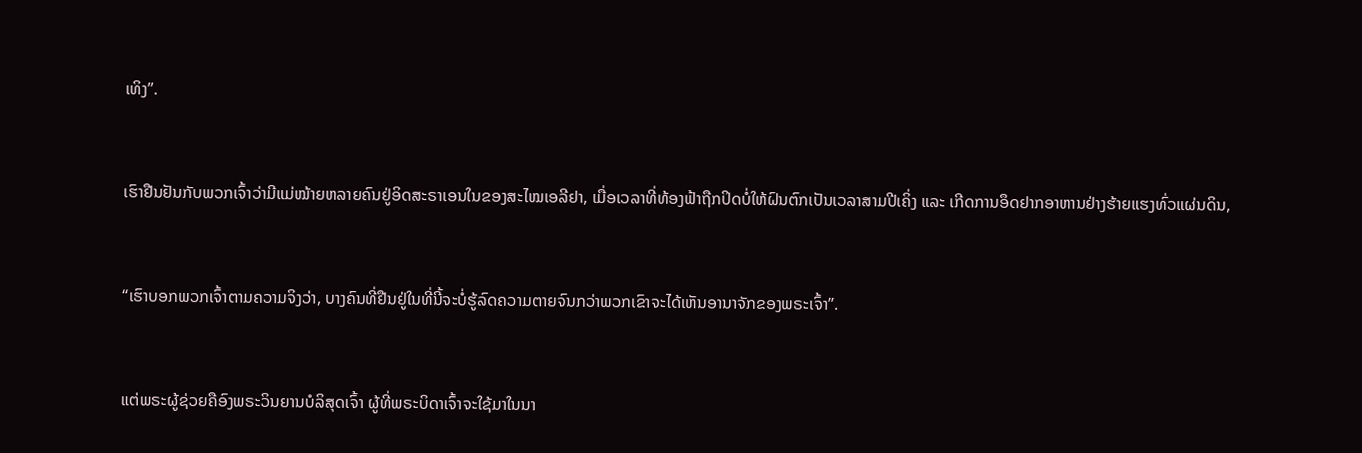ເທິງ”.


ເຮົາຢືນຢັນກັບພວກເຈົ້າວ່າມີແມ່ໝ້າຍຫລາຍຄົນຢູ່ອິດສະຣາເອນໃນຂອງສະໄໝເອລີຢາ, ເມື່ອເວລາທີ່ທ້ອງຟ້າຖືກປິດບໍ່ໃຫ້ຝົນຕົກເປັນເວລາສາມປີເຄິ່ງ ແລະ ເກີດການອຶດຢາກອາຫານຢ່າງຮ້າຍແຮງທົ່ວແຜ່ນດິນ,


“ເຮົາບອກພວກເຈົ້າຕາມຄວາມຈິງວ່າ, ບາງຄົນທີ່ຢືນຢູ່ໃນທີ່ນີ້ຈະບໍ່ຮູ້ລົດຄວາມຕາຍຈົນກວ່າພວກເຂົາຈະໄດ້ເຫັນອານາຈັກຂອງພຣະເຈົ້າ”.


ແຕ່ພຣະຜູ້ຊ່ວຍຄືອົງພຣະວິນຍານບໍລິສຸດເຈົ້າ ຜູ້ທີ່ພຣະບິດາເຈົ້າຈະໃຊ້ມາໃນນາ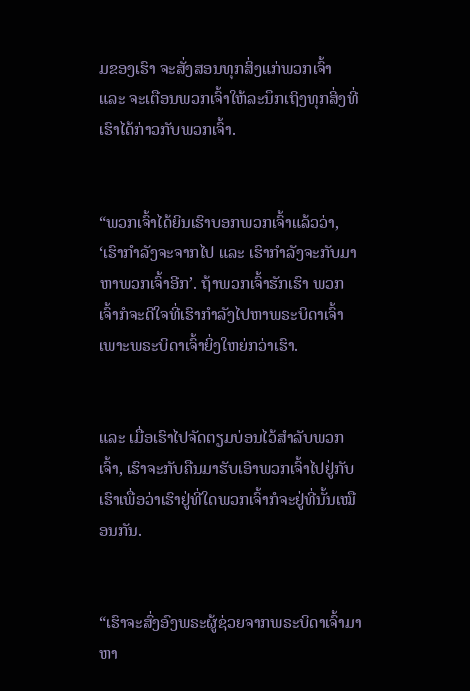ມຂອງເຮົາ ຈະສັ່ງສອນທຸກສິ່ງແກ່ພວກເຈົ້າ ແລະ ຈະເຕືອນພວກເຈົ້າໃຫ້ລະນຶກເຖິງທຸກສິ່ງທີ່ເຮົາໄດ້ກ່າວກັບພວກເຈົ້າ.


“ພວກເຈົ້າໄດ້ຍິນເຮົາບອກພວກເຈົ້າແລ້ວວ່າ, ‘ເຮົາກຳລັງຈະຈາກໄປ ແລະ ເຮົາກຳລັງຈະກັບມາຫາພວກເຈົ້າອີກ’. ຖ້າພວກເຈົ້າຮັກເຮົາ ພວກເຈົ້າກໍຈະດີໃຈທີ່ເຮົາກຳລັງໄປຫາພຣະບິດາເຈົ້າ ເພາະພຣະບິດາເຈົ້າຍິ່ງໃຫຍ່ກວ່າເຮົາ.


ແລະ ເມື່ອເຮົາໄປຈັດຕຽມບ່ອນໄວ້ສຳລັບພວກເຈົ້າ, ເຮົາຈະກັບຄືນມາຮັບເອົາພວກເຈົ້າໄປຢູ່ກັບເຮົາເພື່ອວ່າເຮົາຢູ່ທີ່ໃດພວກເຈົ້າກໍຈະຢູ່ທີ່ນັ້ນເໝືອນກັນ.


“ເຮົາຈະສົ່ງອົງພຣະຜູ້ຊ່ວຍຈາກພຣະບິດາເຈົ້າມາຫາ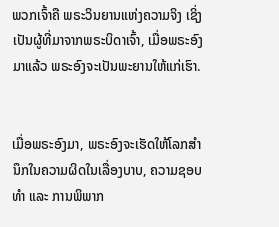ພວກເຈົ້າຄື ພຣະວິນຍານແຫ່ງຄວາມຈິງ ເຊິ່ງເປັນຜູ້ທີ່ມາຈາກພຣະບິດາເຈົ້າ, ເມື່ອພຣະອົງມາແລ້ວ ພຣະອົງຈະເປັນພະຍານໃຫ້ແກ່ເຮົາ.


ເມື່ອພຣະອົງມາ, ພຣະອົງຈະເຮັດໃຫ້ໂລກສຳນຶກໃນຄວາມຜິດໃນເລື່ອງບາບ, ຄວາມຊອບທຳ ແລະ ການພິພາກ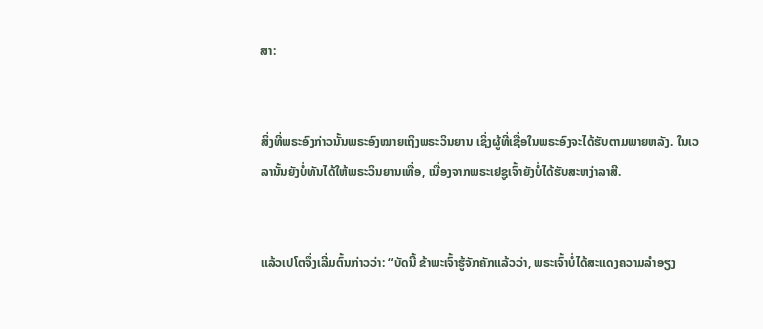ສາ:


ສິ່ງທີ່ພຣະອົງກ່າວນັ້ນພຣະອົງໝາຍເຖິງພຣະວິນຍານ ເຊິ່ງຜູ້ທີ່ເຊື່ອໃນພຣະອົງຈະໄດ້ຮັບຕາມພາຍຫລັງ. ໃນເວລານັ້ນຍັງບໍ່ທັນໄດ້ໃຫ້ພຣະວິນຍານເທື່ອ, ເນື່ອງຈາກພຣະເຢຊູເຈົ້າຍັງບໍ່ໄດ້ຮັບສະຫງ່າລາສີ.


ແລ້ວເປໂຕຈຶ່ງເລີ່ມຕົ້ນກ່າວວ່າ: “ບັດນີ້ ຂ້າພະເຈົ້າຮູ້ຈັກຄັກແລ້ວວ່າ, ພຣະເຈົ້າບໍ່ໄດ້ສະແດງຄວາມລຳອຽງ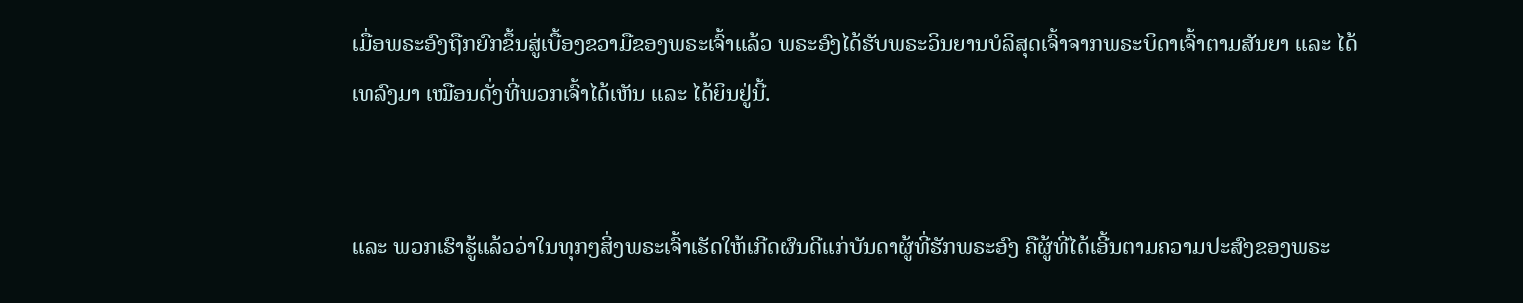ເມື່ອພຣະອົງຖືກຍົກຂຶ້ນສູ່ເບື້ອງຂວາມືຂອງພຣະເຈົ້າແລ້ວ ພຣະອົງໄດ້ຮັບພຣະວິນຍານບໍລິສຸດເຈົ້າຈາກພຣະບິດາເຈົ້າຕາມສັນຍາ ແລະ ໄດ້ເທລົງມາ ເໝືອນດັ່ງທີ່ພວກເຈົ້າໄດ້ເຫັນ ແລະ ໄດ້ຍິນຢູ່ນີ້.


ແລະ ພວກເຮົາຮູ້ແລ້ວວ່າໃນທຸກໆສິ່ງພຣະເຈົ້າເຮັດໃຫ້ເກີດຜົນດີແກ່ບັນດາຜູ້ທີ່ຮັກພຣະອົງ ຄືຜູ້ທີ່ໄດ້ເອີ້ນຕາມຄວາມປະສົງຂອງພຣະ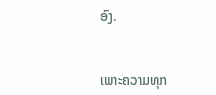ອົງ.


ເພາະຄວາມທຸກ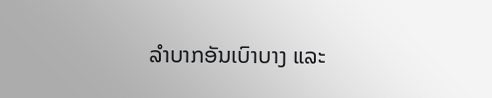ລຳບາກອັນເບົາບາງ ແລະ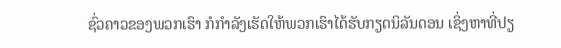ຊົ່ວຄາວຂອງພວກເຮົາ ກໍກຳລັງເຮັດໃຫ້ພວກເຮົາໄດ້ຮັບກຽດນິລັນດອນ ເຊິ່ງຫາທີ່ປຽ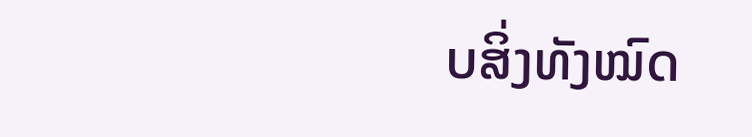ບສິ່ງທັງໝົດ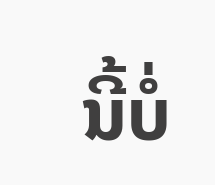ນີ້ບໍ່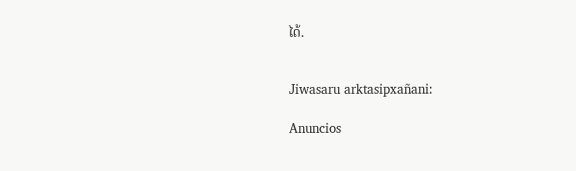ໄດ້.


Jiwasaru arktasipxañani:

Anuncios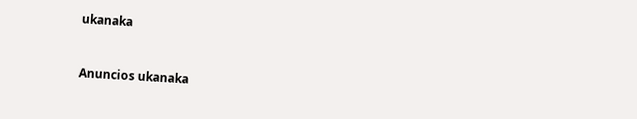ukanaka


Anuncios ukanaka